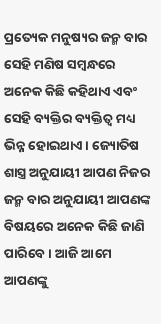ପ୍ରତ୍ୟେକ ମନୁଷ୍ୟର ଜନ୍ମ ବାର ସେହି ମଣିଷ ସମ୍ବନ୍ଧରେ ଅନେକ କିଛି କହିଥାଏ ଏବଂ ସେହି ବ୍ୟକ୍ତିର ବ୍ୟକ୍ତିତ୍ୱ ମଧ୍ୟ ଭିନ୍ନ ହୋଇଥାଏ । ଜ୍ୟୋତିଷ ଶାସ୍ତ୍ର ଅନୁଯାୟୀ ଆପଣ ନିଜର ଜନ୍ମ ବାର ଅନୁଯାୟୀ ଆପଣଙ୍କ ବିଷୟରେ ଅନେକ କିଛି ଜାଣି ପାରିବେ । ଆଜି ଆମେ ଆପଣଙ୍କୁ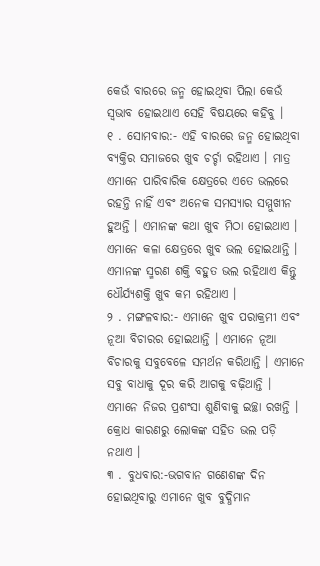କେଉଁ ବାରରେ ଜନ୍ମ ହୋଇଥିବା ପିଲା କେଉଁ ସ୍ଵଭାବ ହୋଇଥାଏ ସେହି ବିଷୟରେ କହିବୁ ।
୧ . ସୋମବାର:- ଏହି ବାରରେ ଜନ୍ମ ହୋଇଥିବା ବ୍ୟକ୍ତିର ସମାଜରେ ଖୁବ ଚର୍ଚ୍ଚା ରହିଥାଏ । ମାତ୍ର ଏମାନେ ପାରିବାରିକ କ୍ଷେତ୍ରରେ ଏତେ ଭଲରେ ରହନ୍ତି ନାହିଁ ଏବଂ ଅନେକ ସମସ୍ୟାର ସମ୍ମୁଖୀନ ହୁଅନ୍ତି । ଏମାନଙ୍କ କଥା ଖୁବ ମିଠା ହୋଇଥାଏ । ଏମାନେ କଳା କ୍ଷେତ୍ରରେ ଖୁବ ଭଲ ହୋଇଥାନ୍ତି । ଏମାନଙ୍କ ସ୍ମରଣ ଶକ୍ତି ବହୁତ ଭଲ ରହିଥାଏ କିନ୍ତୁ ଧୌର୍ଯ୍ୟଶକ୍ତି ଖୁବ କମ ରହିଥାଏ ।
୨ . ମଙ୍ଗଳବାର:- ଏମାନେ ଖୁବ ପରାକ୍ରମୀ ଏବଂ ନୂଆ ବିଚାରର ହୋଇଥାନ୍ତି । ଏମାନେ ନୂଆ ବିଚାରକୁ ସବୁବେଳେ ସମର୍ଥନ କରିଥାନ୍ତି । ଏମାନେ ସବୁ ବାଧାକୁ ଦୂର କରି ଆଗକୁ ବଢ଼ିଥାନ୍ତି । ଏମାନେ ନିଜର ପ୍ରଶଂସା ଶୁଣିବାକୁ ଇଚ୍ଛା ରଖନ୍ତି । କ୍ରୋଧ କାରଣରୁ ଲୋକଙ୍କ ସହିତ ଭଲ ପଡ଼ି ନଥାଏ ।
୩ . ବୁଧବାର:-ଭଗବାନ ଗଣେଶଙ୍କ ଦିନ ହୋଇଥିବାରୁ ଏମାନେ ଖୁବ ବୁଦ୍ଧିମାନ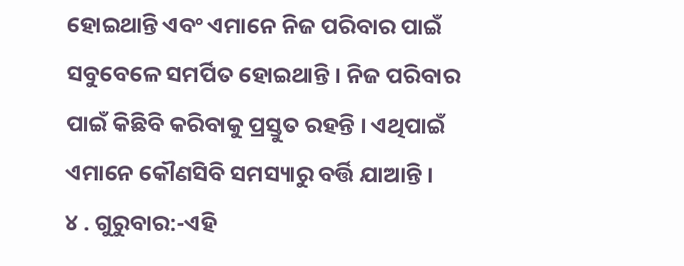ହୋଇଥାନ୍ତି ଏବଂ ଏମାନେ ନିଜ ପରିବାର ପାଇଁ ସବୁବେଳେ ସମର୍ପିତ ହୋଇଥାନ୍ତି । ନିଜ ପରିବାର ପାଇଁ କିଛିବି କରିବାକୁ ପ୍ରସ୍ତୁତ ରହନ୍ତି । ଏଥିପାଇଁ ଏମାନେ କୌଣସିବି ସମସ୍ୟାରୁ ବର୍ତ୍ତି ଯାଆନ୍ତି ।
୪ . ଗୁରୁବାର:-ଏହି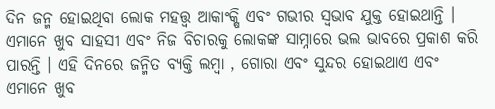ଦିନ ଜନ୍ମ ହୋଇଥିବା ଲୋକ ମହତ୍ତ୍ୱ ଆକାଂକ୍ଷି ଏବଂ ଗଭୀର ସ୍ଵଭାବ ଯୁକ୍ତ ହୋଇଥାନ୍ତି । ଏମାନେ ଖୁବ ସାହସୀ ଏବଂ ନିଜ ବିଚାରକୁ ଲୋକଙ୍କ ସାମ୍ନାରେ ଭଲ ଭାବରେ ପ୍ରକାଶ କରି ପାରନ୍ତି । ଏହି ଦିନରେ ଜନ୍ମିତ ବ୍ୟକ୍ତି ଲମ୍ବା , ଗୋରା ଏବଂ ସୁନ୍ଦର ହୋଇଥାଏ ଏବଂ ଏମାନେ ଖୁବ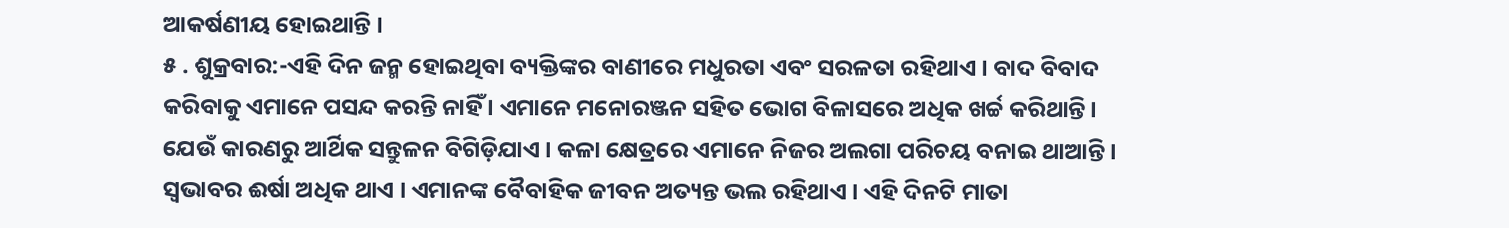ଆକର୍ଷଣୀୟ ହୋଇଥାନ୍ତି ।
୫ . ଶୁକ୍ରବାର:-ଏହି ଦିନ ଜନ୍ମ ହୋଇଥିବା ବ୍ୟକ୍ତିଙ୍କର ବାଣୀରେ ମଧୁରତା ଏବଂ ସରଳତା ରହିଥାଏ । ବାଦ ବିବାଦ କରିବାକୁ ଏମାନେ ପସନ୍ଦ କରନ୍ତି ନାହିଁ । ଏମାନେ ମନୋରଞ୍ଜନ ସହିତ ଭୋଗ ବିଳାସରେ ଅଧିକ ଖର୍ଚ୍ଚ କରିଥାନ୍ତି । ଯେଉଁ କାରଣରୁ ଆର୍ଥିକ ସନ୍ତୁଳନ ବିଗିଡ଼ିଯାଏ । କଳା କ୍ଷେତ୍ରରେ ଏମାନେ ନିଜର ଅଲଗା ପରିଚୟ ବନାଇ ଥାଆନ୍ତି । ସ୍ୱଭାବର ଈର୍ଷା ଅଧିକ ଥାଏ । ଏମାନଙ୍କ ବୈବାହିକ ଜୀବନ ଅତ୍ୟନ୍ତ ଭଲ ରହିଥାଏ । ଏହି ଦିନଟି ମାତା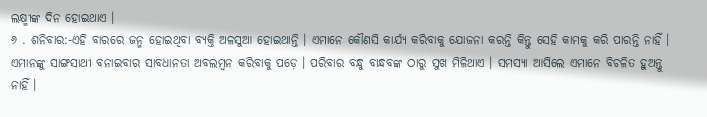ଲକ୍ଷ୍ମୀଙ୍କ ଦିନ ହୋଇଥାଏ ।
୬ . ଶନିବାର:-ଏହି ବାରରେ ଜନ୍ମ ହୋଇଥିବା ବ୍ୟକ୍ତି ଅଳସୁଆ ହୋଇଥାନ୍ତି । ଏମାନେ କୌଣସି କାର୍ଯ୍ୟ କରିବାକୁ ଯୋଜନା କରନ୍ତି କିନ୍ତୁ ସେହି କାମକୁ କରି ପାରନ୍ତି ନାହିଁ । ଏମାନଙ୍କୁ ସାଙ୍ଗସାଥୀ ବନାଇବାର ସାବଧାନତା ଅବଲମ୍ବନ କରିବାକୁ ପଡ଼େ । ପରିବାର ବନ୍ଧୁ ବାନ୍ଧବଙ୍କ ଠାରୁ ସୁଖ ମିଳିଥାଏ । ସମସ୍ୟା ଆସିଲେ ଏମାନେ ବିଚଳିତ ହୁଅନ୍ତୁ ନାହିଁ ।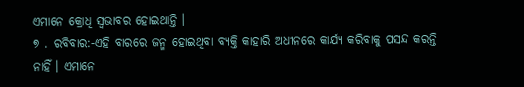ଏମାନେ କ୍ରୋଧି ସ୍ୱଭାବର ହୋଇଥାନ୍ତି ।
୭ . ରବିବାର:-ଏହି ବାରରେ ଜନ୍ମ ହୋଇଥିବା ବ୍ୟକ୍ତି କାହାରି ଅଧୀନରେ କାର୍ଯ୍ୟ କରିବାକୁ ପସନ୍ଦ କରନ୍ତି ନାହିଁ । ଏମାନେ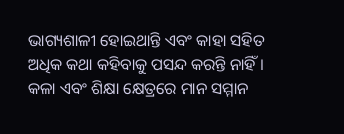ଭାଗ୍ୟଶାଳୀ ହୋଇଥାନ୍ତି ଏବଂ କାହା ସହିତ ଅଧିକ କଥା କହିବାକୁ ପସନ୍ଦ କରନ୍ତି ନାହିଁ । କଳା ଏବଂ ଶିକ୍ଷା କ୍ଷେତ୍ରରେ ମାନ ସମ୍ମାନ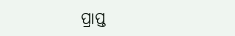ପ୍ରାପ୍ତ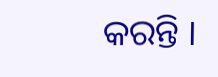କରନ୍ତି ।